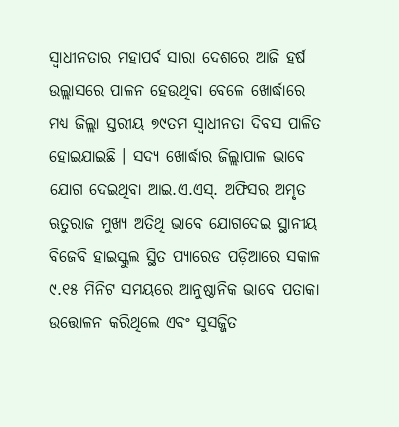ସ୍ଵାଧୀନତାର ମହାପର୍ବ ସାରା ଦେଶରେ ଆଜି ହର୍ଷ ଉଲ୍ଲାସରେ ପାଳନ ହେଉଥିବା ବେଳେ ଖୋର୍ଦ୍ଧାରେ ମଧ୍ୟ ଜିଲ୍ଲା ସ୍ତରୀୟ ୭୯ତମ ସ୍ଵାଧୀନତା ଦିବସ ପାଳିତ ହୋଇଯାଇଛି । ସଦ୍ୟ ଖୋର୍ଦ୍ଧାର ଜିଲ୍ଲାପାଳ ଭାବେ ଯୋଗ ଦେଇଥିବା ଆଇ.ଏ.ଏସ୍. ଅଫିସର ଅମୃତ ଋତୁରାଜ ମୁଖ୍ୟ ଅତିଥି ଭାବେ ଯୋଗଦେଇ ସ୍ଥାନୀୟ ବିଜେବି ହାଇସ୍କୁଲ ସ୍ଥିତ ପ୍ୟାରେଡ ପଡ଼ିଆରେ ସକାଳ ୯.୧୫ ମିନିଟ ସମୟରେ ଆନୁଷ୍ଠାନିକ ଭାବେ ପତାକା ଉତ୍ତୋଳନ କରିଥିଲେ ଏବଂ ସୁସଜ୍ଜିତ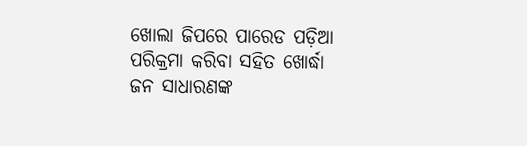ଖୋଲା ଜିପରେ ପାରେଡ ପଡ଼ିଆ ପରିକ୍ରମା କରିବା ସହିତ ଖୋର୍ଦ୍ଧା ଜନ ସାଧାରଣଙ୍କ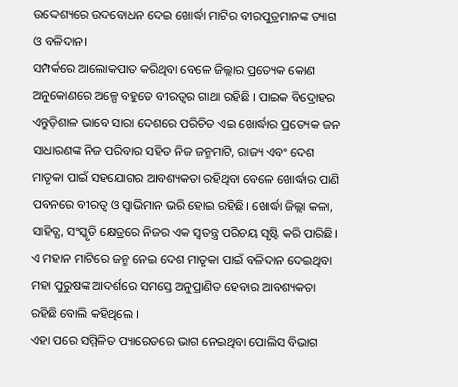ଉଦ୍ଦେଶ୍ୟରେ ଉଦବୋଧନ ଦେଇ ଖୋର୍ଦ୍ଧା ମାଟିର ବୀରପୁତ୍ରମାନଙ୍କ ତ୍ୟାଗ ଓ ବଳିଦାନ।
ସମ୍ପର୍କରେ ଆଲୋକପାତ କରିଥିବା ବେଳେ ଜିଲ୍ଲାର ପ୍ରତ୍ୟେକ କୋଣ ଅନୁକୋଣରେ ଅଳ୍ପେ ବହୁତେ ବୀରତ୍ୱର ଗାଥା ରହିଛି । ପାଇକ ବିଦ୍ରୋହର ଏନ୍ତୁଡ଼ିଶାଳ ଭାବେ ସାରା ଦେଶରେ ପରିଚିତ ଏଇ ଖୋର୍ଦ୍ଧାର ପ୍ରତ୍ୟେକ ଜନ ସାଧାରଣଙ୍କ ନିଜ ପରିବାର ସହିତ ନିଜ ଜନ୍ମମାଟି, ରାଜ୍ୟ ଏବଂ ଦେଶ ମାତୃକା ପାଇଁ ସହଯୋଗର ଆବଶ୍ୟକତା ରହିଥିବା ବେଳେ ଖୋର୍ଦ୍ଧାର ପାଣି ପବନରେ ବୀରତ୍ବ ଓ ସ୍ବାଭିମାନ ଭରି ହୋଇ ରହିଛି। ଖୋର୍ଦ୍ଧା ଜିଲ୍ଲା କଳା, ସାହିତ୍ଯ, ସଂସ୍କୃତି କ୍ଷେତ୍ରରେ ନିଜର ଏକ ସ୍ବତନ୍ତ୍ର ପରିଚୟ ସୃଷ୍ଟି କରି ପାରିଛି। ଏ ମହାନ ମାଟିରେ ଜନ୍ମ ନେଇ ଦେଶ ମାତୃକା ପାଇଁ ବଳିଦାନ ଦେଇଥିବା ମହା ପୁରୁଷଙ୍କ ଆଦର୍ଶରେ ସମସ୍ତେ ଅନୁପ୍ରାଣିତ ହେବାର ଆବଶ୍ୟକତା ରହିଛି ବୋଲି କହିଥିଲେ ।
ଏହା ପରେ ସମ୍ମିଳିତ ପ୍ୟାରେଡରେ ଭାଗ ନେଇଥିବା ପୋଲିସ ବିଭାଗ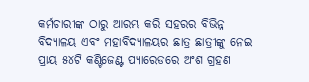କର୍ମଚାରୀଙ୍କ ଠାରୁ ଆରମ୍ଭ କରି ସହରର ବିଭିନ୍ନ ବିଦ୍ୟାଳୟ ଏବଂ ମହାବିଦ୍ୟାଳୟର ଛାତ୍ର ଛାତ୍ରୀଙ୍କୁ ନେଇ ପ୍ରାୟ ୫୪ଟି କଣ୍ଟିଜେଣ୍ଟ ପ୍ୟାରେଡରେ ଅଂଶ ଗ୍ରହଣ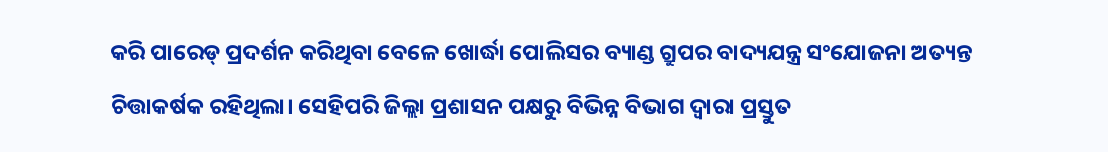କରି ପାରେଡ୍ ପ୍ରଦର୍ଶନ କରିଥିବା ବେଳେ ଖୋର୍ଦ୍ଧା ପୋଲିସର ବ୍ୟାଣ୍ଡ ଗ୍ରୁପର ବାଦ୍ୟଯନ୍ତ୍ର ସଂଯୋଜନା ଅତ୍ୟନ୍ତ ଚିତ୍ତାକର୍ଷକ ରହିଥିଲା। ସେହିପରି ଜିଲ୍ଲା ପ୍ରଶାସନ ପକ୍ଷରୁ ବିଭିନ୍ନ ବିଭାଗ ଦ୍ବାରା ପ୍ରସ୍ତୁତ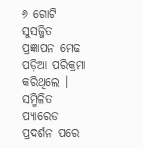୬ ଗୋଟି ସୁସଜ୍ଜିତ ପ୍ରଜ୍ଞାପନ ମେଢ ପଡ଼ିଆ ପରିକ୍ରମା କରିଥିଲେ । ସମ୍ମିଳିତ ପ୍ୟାରେଡ ପ୍ରଦର୍ଶନ ପରେ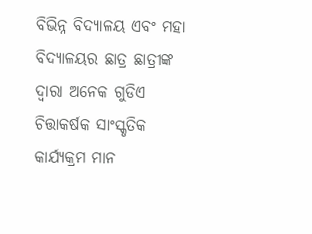ବିଭିନ୍ନ ବିଦ୍ୟାଳୟ ଏବଂ ମହା ବିଦ୍ୟାଳୟର ଛାତ୍ର ଛାତ୍ରୀଙ୍କ ଦ୍ଵାରା ଅନେକ ଗୁଡିଏ ଚିତ୍ତାକର୍ଷକ ସାଂସ୍କୃତିକ କାର୍ଯ୍ୟକ୍ରମ ମାନ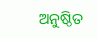ଅନୁଷ୍ଠିତ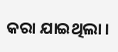କରା ଯାଇଥିଲା ।